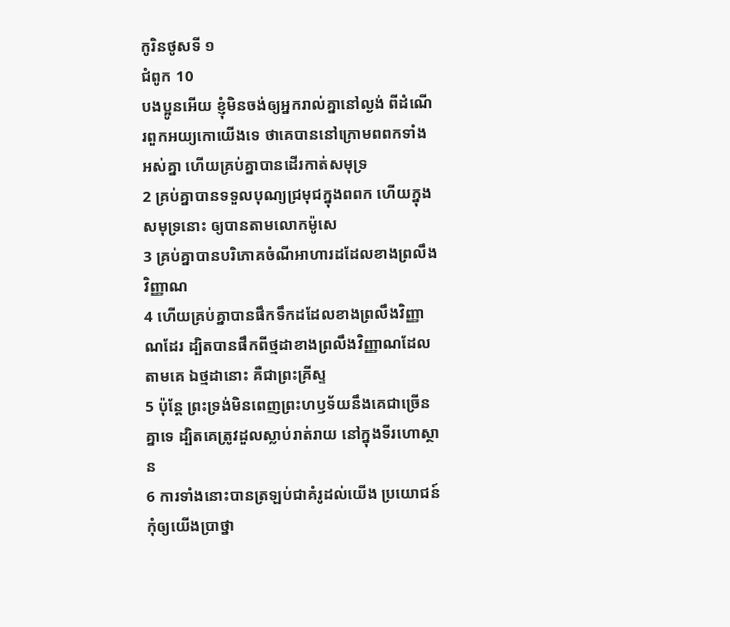កូរិនថូសទី ១
ជំពូក 10
បងប្អូនអើយ ខ្ញុំមិនចង់ឲ្យអ្នករាល់គ្នានៅល្ងង់ ពីដំណើរពួកអយ្យកោយើងទេ ថាគេបាននៅក្រោមពពកទាំងអស់គ្នា ហើយគ្រប់គ្នាបានដើរកាត់សមុទ្រ
2 គ្រប់គ្នាបានទទួលបុណ្យជ្រមុជក្នុងពពក ហើយក្នុងសមុទ្រនោះ ឲ្យបានតាមលោកម៉ូសេ
3 គ្រប់គ្នាបានបរិភោគចំណីអាហារដដែលខាងព្រលឹងវិញ្ញាណ
4 ហើយគ្រប់គ្នាបានផឹកទឹកដដែលខាងព្រលឹងវិញ្ញាណដែរ ដ្បិតបានផឹកពីថ្មដាខាងព្រលឹងវិញ្ញាណដែលតាមគេ ឯថ្មដានោះ គឺជាព្រះគ្រីស្ទ
5 ប៉ុន្តែ ព្រះទ្រង់មិនពេញព្រះហឫទ័យនឹងគេជាច្រើនគ្នាទេ ដ្បិតគេត្រូវដួលស្លាប់រាត់រាយ នៅក្នុងទីរហោស្ថាន
6 ការទាំងនោះបានត្រឡប់ជាគំរូដល់យើង ប្រយោជន៍កុំឲ្យយើងប្រាថ្នា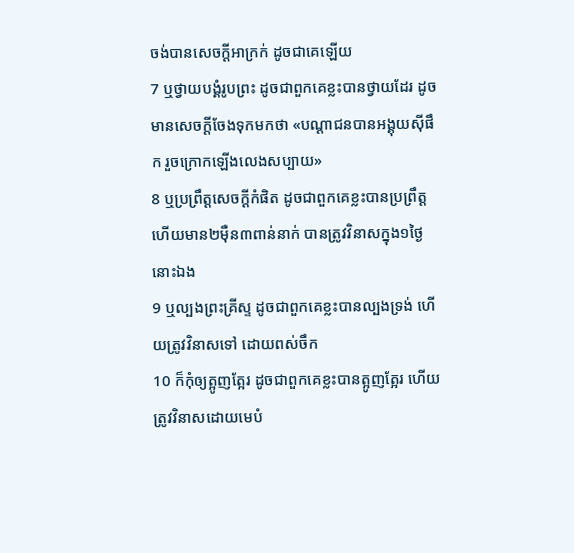ចង់បានសេចក្ដីអាក្រក់ ដូចជាគេឡើយ
7 ឬថ្វាយបង្គំរូបព្រះ ដូចជាពួកគេខ្លះបានថ្វាយដែរ ដូចមានសេចក្ដីចែងទុកមកថា «បណ្តាជនបានអង្គុយស៊ីផឹក រួចក្រោកឡើងលេងសប្បាយ»
8 ឬប្រព្រឹត្តសេចក្ដីកំផិត ដូចជាពួកគេខ្លះបានប្រព្រឹត្ត ហើយមាន២ម៉ឺន៣ពាន់នាក់ បានត្រូវវិនាសក្នុង១ថ្ងៃនោះឯង
9 ឬល្បងព្រះគ្រីស្ទ ដូចជាពួកគេខ្លះបានល្បងទ្រង់ ហើយត្រូវវិនាសទៅ ដោយពស់ចឹក
10 ក៏កុំឲ្យត្អូញត្អែរ ដូចជាពួកគេខ្លះបានត្អូញត្អែរ ហើយត្រូវវិនាសដោយមេបំ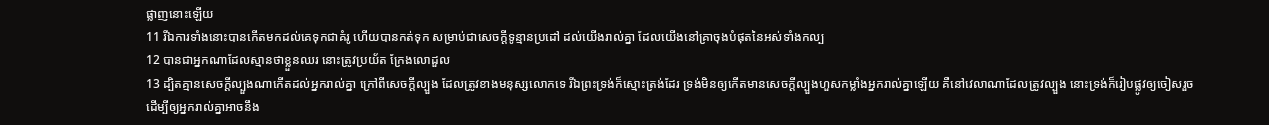ផ្លាញនោះឡើយ
11 រីឯការទាំងនោះបានកើតមកដល់គេទុកជាគំរូ ហើយបានកត់ទុក សម្រាប់ជាសេចក្ដីទូន្មានប្រដៅ ដល់យើងរាល់គ្នា ដែលយើងនៅគ្រាចុងបំផុតនៃអស់ទាំងកល្ប
12 បានជាអ្នកណាដែលស្មានថាខ្លួនឈរ នោះត្រូវប្រយ័ត ក្រែងលោដួល
13 ដ្បិតគ្មានសេចក្ដីល្បួងណាកើតដល់អ្នករាល់គ្នា ក្រៅពីសេចក្ដីល្បួង ដែលត្រូវខាងមនុស្សលោកទេ រីឯព្រះទ្រង់ក៏ស្មោះត្រង់ដែរ ទ្រង់មិនឲ្យកើតមានសេចក្ដីល្បួងហួសកម្លាំងអ្នករាល់គ្នាឡើយ គឺនៅវេលាណាដែលត្រូវល្បួង នោះទ្រង់ក៏រៀបផ្លូវឲ្យចៀសរួច ដើម្បីឲ្យអ្នករាល់គ្នាអាចនឹង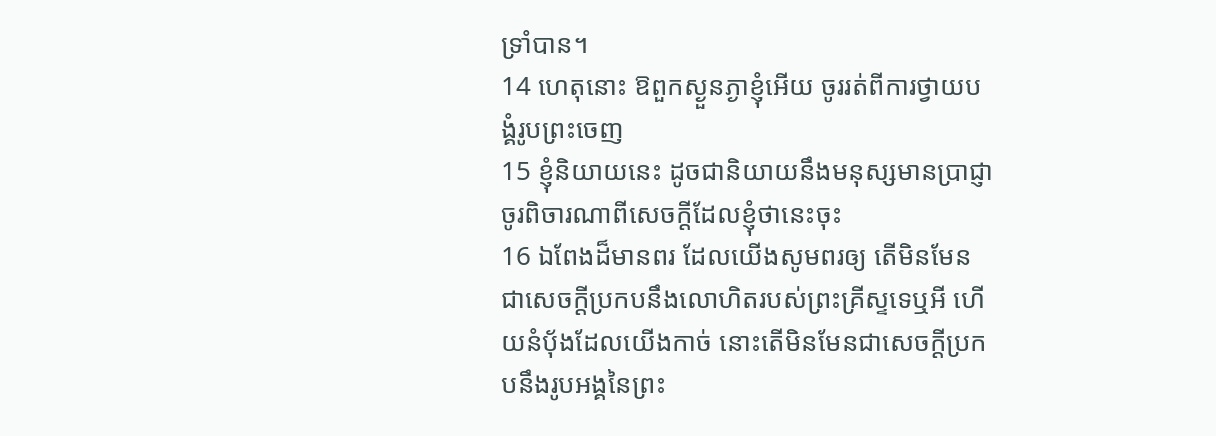ទ្រាំបាន។
14 ហេតុនោះ ឱពួកស្ងួនភ្ងាខ្ញុំអើយ ចូររត់ពីការថ្វាយបង្គំរូបព្រះចេញ
15 ខ្ញុំនិយាយនេះ ដូចជានិយាយនឹងមនុស្សមានប្រាជ្ញា ចូរពិចារណាពីសេចក្ដីដែលខ្ញុំថានេះចុះ
16 ឯពែងដ៏មានពរ ដែលយើងសូមពរឲ្យ តើមិនមែនជាសេចក្ដីប្រកបនឹងលោហិតរបស់ព្រះគ្រីស្ទទេឬអី ហើយនំបុ័ងដែលយើងកាច់ នោះតើមិនមែនជាសេចក្ដីប្រកបនឹងរូបអង្គនៃព្រះ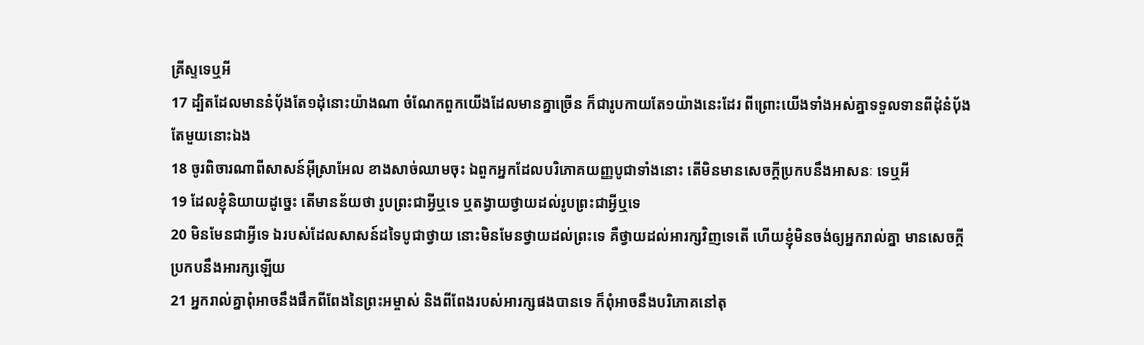គ្រីស្ទទេឬអី
17 ដ្បិតដែលមាននំបុ័ងតែ១ដុំនោះយ៉ាងណា ចំណែកពួកយើងដែលមានគ្នាច្រើន ក៏ជារូបកាយតែ១យ៉ាងនេះដែរ ពីព្រោះយើងទាំងអស់គ្នាទទួលទានពីដុំនំបុ័ងតែមួយនោះឯង
18 ចូរពិចារណាពីសាសន៍អ៊ីស្រាអែល ខាងសាច់ឈាមចុះ ឯពួកអ្នកដែលបរិភោគយញ្ញបូជាទាំងនោះ តើមិនមានសេចក្ដីប្រកបនឹងអាសនៈ ទេឬអី
19 ដែលខ្ញុំនិយាយដូច្នេះ តើមានន័យថា រូបព្រះជាអ្វីឬទេ ឬតង្វាយថ្វាយដល់រូបព្រះជាអ្វីឬទេ
20 មិនមែនជាអ្វីទេ ឯរបស់ដែលសាសន៍ដទៃបូជាថ្វាយ នោះមិនមែនថ្វាយដល់ព្រះទេ គឺថ្វាយដល់អារក្សវិញទេតើ ហើយខ្ញុំមិនចង់ឲ្យអ្នករាល់គ្នា មានសេចក្ដីប្រកបនឹងអារក្សឡើយ
21 អ្នករាល់គ្នាពុំអាចនឹងផឹកពីពែងនៃព្រះអម្ចាស់ និងពីពែងរបស់អារក្សផងបានទេ ក៏ពុំអាចនឹងបរិភោគនៅតុ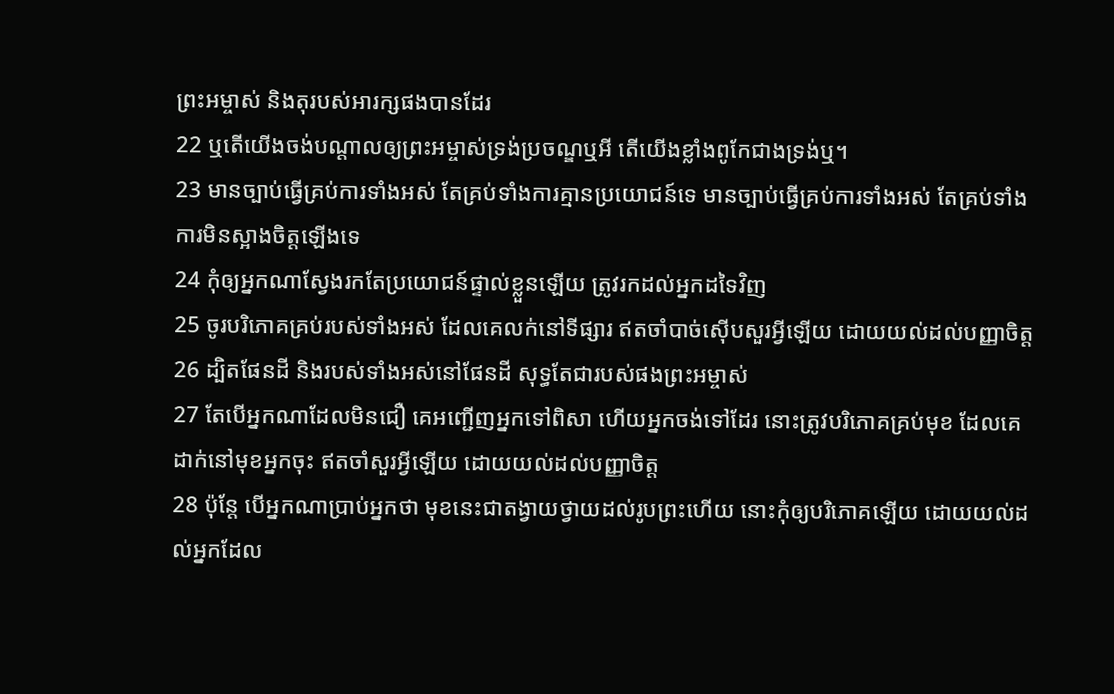ព្រះអម្ចាស់ និងតុរបស់អារក្សផងបានដែរ
22 ឬតើយើងចង់បណ្តាលឲ្យព្រះអម្ចាស់ទ្រង់ប្រចណ្ឌឬអី តើយើងខ្លាំងពូកែជាងទ្រង់ឬ។
23 មានច្បាប់ធ្វើគ្រប់ការទាំងអស់ តែគ្រប់ទាំងការគ្មានប្រយោជន៍ទេ មានច្បាប់ធ្វើគ្រប់ការទាំងអស់ តែគ្រប់ទាំងការមិនស្អាងចិត្តឡើងទេ
24 កុំឲ្យអ្នកណាស្វែងរកតែប្រយោជន៍ផ្ទាល់ខ្លួនឡើយ ត្រូវរកដល់អ្នកដទៃវិញ
25 ចូរបរិភោគគ្រប់របស់ទាំងអស់ ដែលគេលក់នៅទីផ្សារ ឥតចាំបាច់ស៊ើបសួរអ្វីឡើយ ដោយយល់ដល់បញ្ញាចិត្ត
26 ដ្បិតផែនដី និងរបស់ទាំងអស់នៅផែនដី សុទ្ធតែជារបស់ផងព្រះអម្ចាស់
27 តែបើអ្នកណាដែលមិនជឿ គេអញ្ជើញអ្នកទៅពិសា ហើយអ្នកចង់ទៅដែរ នោះត្រូវបរិភោគគ្រប់មុខ ដែលគេដាក់នៅមុខអ្នកចុះ ឥតចាំសួរអ្វីឡើយ ដោយយល់ដល់បញ្ញាចិត្ត
28 ប៉ុន្តែ បើអ្នកណាប្រាប់អ្នកថា មុខនេះជាតង្វាយថ្វាយដល់រូបព្រះហើយ នោះកុំឲ្យបរិភោគឡើយ ដោយយល់ដល់អ្នកដែល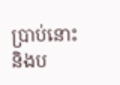ប្រាប់នោះ និងប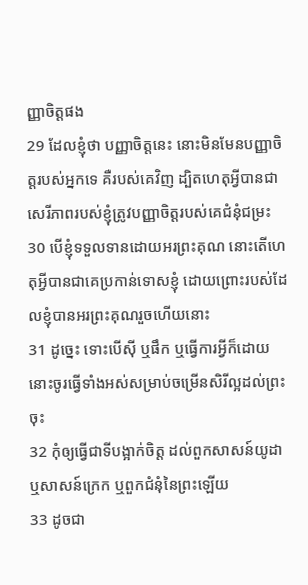ញ្ញាចិត្តផង
29 ដែលខ្ញុំថា បញ្ញាចិត្តនេះ នោះមិនមែនបញ្ញាចិត្តរបស់អ្នកទេ គឺរបស់គេវិញ ដ្បិតហេតុអ្វីបានជាសេរីភាពរបស់ខ្ញុំត្រូវបញ្ញាចិត្តរបស់គេជំនុំជម្រះ
30 បើខ្ញុំទទួលទានដោយអរព្រះគុណ នោះតើហេតុអ្វីបានជាគេប្រកាន់ទោសខ្ញុំ ដោយព្រោះរបស់ដែលខ្ញុំបានអរព្រះគុណរួចហើយនោះ
31 ដូច្នេះ ទោះបើស៊ី ឬផឹក ឬធ្វើការអ្វីក៏ដោយ នោះចូរធ្វើទាំងអស់សម្រាប់ចម្រើនសិរីល្អដល់ព្រះចុះ
32 កុំឲ្យធ្វើជាទីបង្អាក់ចិត្ត ដល់ពួកសាសន៍យូដា ឬសាសន៍ក្រេក ឬពួកជំនុំនៃព្រះឡើយ
33 ដូចជា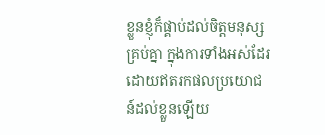ខ្លួនខ្ញុំក៏ផ្គាប់ដល់ចិត្តមនុស្សគ្រប់គ្នា ក្នុងការទាំងអស់ដែរ ដោយឥតរកផលប្រយោជន៍ដល់ខ្លួនឡើយ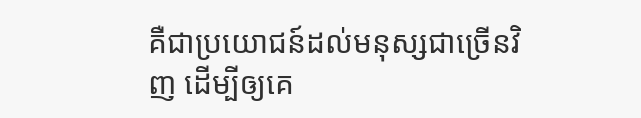គឺជាប្រយោជន៍ដល់មនុស្សជាច្រើនវិញ ដើម្បីឲ្យគេ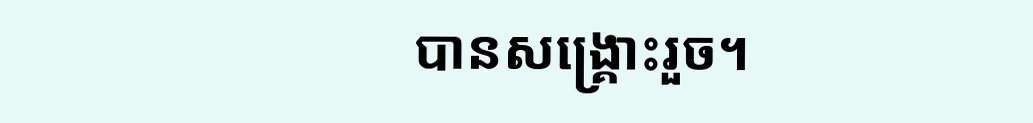បានសង្គ្រោះរួច។